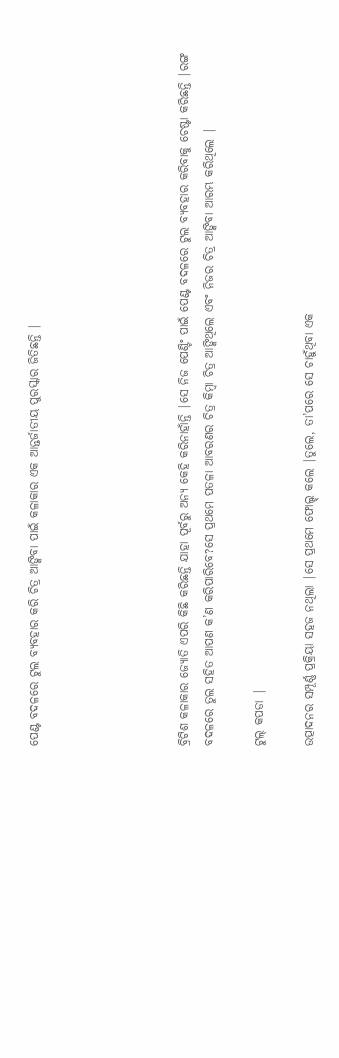ପେଣ୍ଟ ବଦଳରେ ଟୁଲ ବ୍ୟବହାର କରି ଚିତ୍ର ଆଙ୍କିବା ପାଇଁ କଳାକାର ଏକ ଆନ୍ତର୍ଜାତୀୟ ପୁରସ୍କାର ଜିତିଛନ୍ତି |





ବ୍ରିଟିଶ କଳାକାର ଜ୍ୟୋତି ଏପରି କିଛି କରିଛନ୍ତି ଯାହା ପୂର୍ବରୁ ଅନ୍ୟ କେହି କରିନାହାଁନ୍ତି |ସେ ନିଜ ପେଣ୍ଟିଂ ପାଇଁ ପେଣ୍ଟ ବଦଳରେ ଟୁଲ ବ୍ୟବହାର କରିବାକୁ ଚେଷ୍ଟା କରିଛନ୍ତି |ରଙ୍ଗ ବଦଳରେ ତୁଲ ସହିତ ଆପଣ କ’ଣ କରିପାରିବେ?ସେ ପ୍ରଥମେ ପତଳା ଆବରଣର ଚିତ୍ର କିମ୍ବା ଚିତ୍ର ଆଙ୍କିଥିଲେ ଏବଂ ନିଜର ଚିତ୍ର ଆଙ୍କିବା ଆରମ୍ଭ କରିଥିଲେ |

ଟୁଲ୍ କପଡା |

ଉତ୍ପାଦନର ସମ୍ପୂର୍ଣ୍ଣ ପ୍ରକ୍ରିୟା ସହଜ ନଥିଲା |ସେ ପ୍ରଥମେ ଫୋଲ୍ଡ୍ କଲେ |ତୁଲେ, ତା’ପରେ ସେ ଚାହୁଁଥିବା ଏକ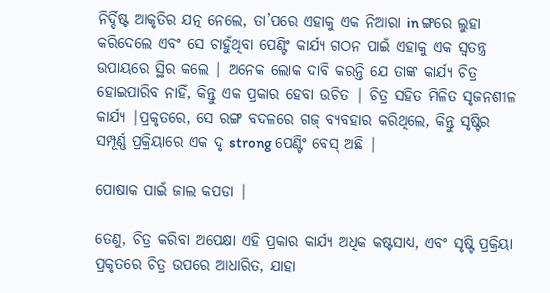ନିର୍ଦ୍ଦିଷ୍ଟ ଆକୃତିର ଯତ୍ନ ନେଲେ, ତା’ପରେ ଏହାକୁ ଏକ ନିଆରା in ଙ୍ଗରେ ଲୁହା କରିଦେଲେ ଏବଂ ସେ ଚାହୁଁଥିବା ପେଣ୍ଟିଂ କାର୍ଯ୍ୟ ଗଠନ ପାଇଁ ଏହାକୁ ଏକ ସ୍ୱତନ୍ତ୍ର ଉପାୟରେ ସ୍ଥିର କଲେ | ଅନେକ ଲୋକ ଦାବି କରନ୍ତି ଯେ ତାଙ୍କ କାର୍ଯ୍ୟ ଚିତ୍ର ହୋଇପାରିବ ନାହିଁ, କିନ୍ତୁ ଏକ ପ୍ରକାର ହେବା ଉଚିତ | ଚିତ୍ର ସହିତ ମିଳିତ ସୃଜନଶୀଳ କାର୍ଯ୍ୟ |ପ୍ରକୃତରେ, ସେ ରଙ୍ଗ ବଦଳରେ ଗଜ୍ ବ୍ୟବହାର କରିଥିଲେ, କିନ୍ତୁ ସୃଷ୍ଟିର ସମ୍ପୂର୍ଣ୍ଣ ପ୍ରକ୍ରିୟାରେ ଏକ ଦୃ strong ପେଣ୍ଟିଂ ବେସ୍ ଅଛି |

ପୋଷାକ ପାଇଁ ଜାଲ କପଡା |

ତେଣୁ, ଚିତ୍ର କରିବା ଅପେକ୍ଷା ଏହି ପ୍ରକାର କାର୍ଯ୍ୟ ଅଧିକ କଷ୍ଟସାଧ୍ୟ, ଏବଂ ସୃଷ୍ଟି ପ୍ରକ୍ରିୟା ପ୍ରକୃତରେ ଚିତ୍ର ଉପରେ ଆଧାରିତ, ଯାହା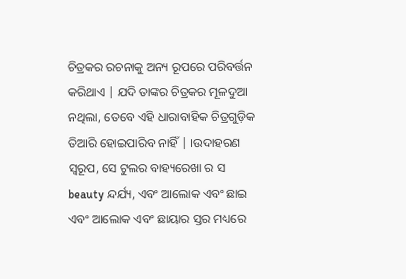ଚିତ୍ରକର ରଚନାକୁ ଅନ୍ୟ ରୂପରେ ପରିବର୍ତ୍ତନ କରିଥାଏ | ଯଦି ତାଙ୍କର ଚିତ୍ରକର ମୂଳଦୁଆ ନଥିଲା, ତେବେ ଏହି ଧାରାବାହିକ ଚିତ୍ରଗୁଡ଼ିକ ତିଆରି ହୋଇପାରିବ ନାହିଁ | ।ଉଦାହରଣ ସ୍ୱରୂପ, ସେ ଟୁଲର ବାହ୍ୟରେଖା ର ସ beauty ନ୍ଦର୍ଯ୍ୟ, ଏବଂ ଆଲୋକ ଏବଂ ଛାଇ ଏବଂ ଆଲୋକ ଏବଂ ଛାୟାର ସ୍ତର ମଧ୍ୟରେ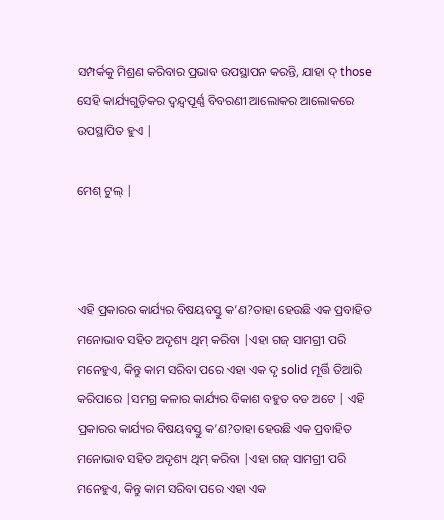ସମ୍ପର୍କକୁ ମିଶ୍ରଣ କରିବାର ପ୍ରଭାବ ଉପସ୍ଥାପନ କରନ୍ତି, ଯାହା ଦ୍ those ସେହି କାର୍ଯ୍ୟଗୁଡ଼ିକର ଦ୍ୱନ୍ଦ୍ୱପୂର୍ଣ୍ଣ ବିବରଣୀ ଆଲୋକର ଆଲୋକରେ ଉପସ୍ଥାପିତ ହୁଏ |

ମେଶ୍ ଟୁଲ୍ |



ଏହି ପ୍ରକାରର କାର୍ଯ୍ୟର ବିଷୟବସ୍ତୁ କ’ଣ?ତାହା ହେଉଛି ଏକ ପ୍ରବାହିତ ମନୋଭାବ ସହିତ ଅଦୃଶ୍ୟ ଥିମ୍ କରିବା |ଏହା ଗଜ୍ ସାମଗ୍ରୀ ପରି ମନେହୁଏ, କିନ୍ତୁ କାମ ସରିବା ପରେ ଏହା ଏକ ଦୃ solid ମୂର୍ତ୍ତି ତିଆରି କରିପାରେ |ସମଗ୍ର କଳାର କାର୍ଯ୍ୟର ବିକାଶ ବହୁତ ବଡ ଅଟେ | ଏହି ପ୍ରକାରର କାର୍ଯ୍ୟର ବିଷୟବସ୍ତୁ କ’ଣ?ତାହା ହେଉଛି ଏକ ପ୍ରବାହିତ ମନୋଭାବ ସହିତ ଅଦୃଶ୍ୟ ଥିମ୍ କରିବା |ଏହା ଗଜ୍ ସାମଗ୍ରୀ ପରି ମନେହୁଏ, କିନ୍ତୁ କାମ ସରିବା ପରେ ଏହା ଏକ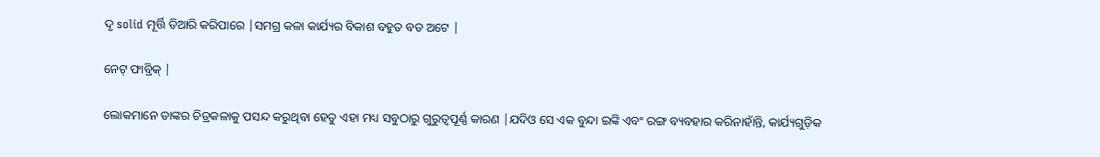ଦୃ solid ମୂର୍ତ୍ତି ତିଆରି କରିପାରେ |ସମଗ୍ର କଳା କାର୍ଯ୍ୟର ବିକାଶ ବହୁତ ବଡ ଅଟେ |

ନେଟ୍ ଫାବ୍ରିକ୍ |

ଲୋକମାନେ ତାଙ୍କର ଚିତ୍ରକଳାକୁ ପସନ୍ଦ କରୁଥିବା ହେତୁ ଏହା ମଧ୍ୟ ସବୁଠାରୁ ଗୁରୁତ୍ୱପୂର୍ଣ୍ଣ କାରଣ |ଯଦିଓ ସେ ଏକ ବୁନ୍ଦା ଇଙ୍କି ଏବଂ ରଙ୍ଗ ବ୍ୟବହାର କରିନାହାଁନ୍ତି, କାର୍ଯ୍ୟଗୁଡ଼ିକ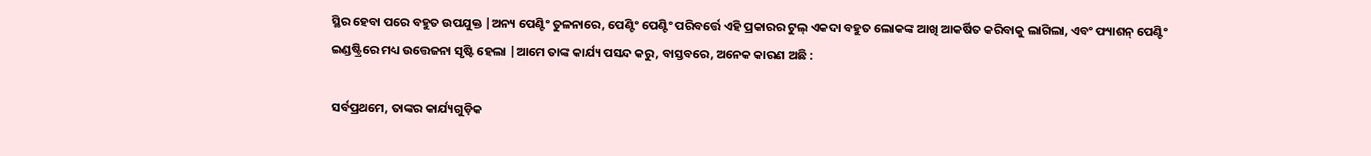ସ୍ଥିର ହେବା ପରେ ବହୁତ ଉପଯୁକ୍ତ |ଅନ୍ୟ ପେଣ୍ଟିଂ ତୁଳନାରେ, ପେଣ୍ଟିଂ ପେଣ୍ଟିଂ ପରିବର୍ତ୍ତେ ଏହି ପ୍ରକାରର ଟୁଲ୍ ଏକଦା ବହୁତ ଲୋକଙ୍କ ଆଖି ଆକର୍ଷିତ କରିବାକୁ ଲାଗିଲା, ଏବଂ ଫ୍ୟାଶନ୍ ପେଣ୍ଟିଂ ଇଣ୍ଡଷ୍ଟ୍ରିରେ ମଧ୍ୟ ଉତ୍ତେଜନା ସୃଷ୍ଟି ହେଲା |ଆମେ ତାଙ୍କ କାର୍ଯ୍ୟ ପସନ୍ଦ କରୁ, ବାସ୍ତବରେ, ଅନେକ କାରଣ ଅଛି :

ସର୍ବପ୍ରଥମେ, ତାଙ୍କର କାର୍ଯ୍ୟଗୁଡ଼ିକ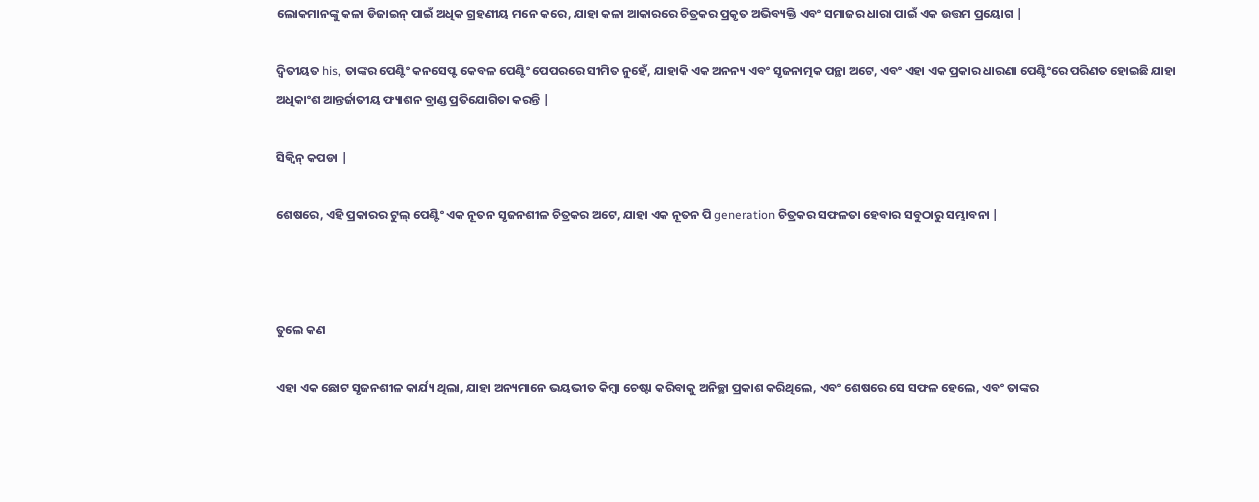ଲୋକମାନଙ୍କୁ କଳା ଡିଜାଇନ୍ ପାଇଁ ଅଧିକ ଗ୍ରହଣୀୟ ମନେ କରେ, ଯାହା କଳା ଆକାରରେ ଚିତ୍ରକର ପ୍ରକୃତ ଅଭିବ୍ୟକ୍ତି ଏବଂ ସମାଜର ଧାରା ପାଇଁ ଏକ ଉତ୍ତମ ପ୍ରୟୋଗ |

ଦ୍ୱିତୀୟତ his, ତାଙ୍କର ପେଣ୍ଟିଂ କନସେପ୍ଟ କେବଳ ପେଣ୍ଟିଂ ପେପରରେ ସୀମିତ ନୁହେଁ, ଯାହାକି ଏକ ଅନନ୍ୟ ଏବଂ ସୃଜନାତ୍ମକ ପନ୍ଥା ଅଟେ, ଏବଂ ଏହା ଏକ ପ୍ରକାର ଧାରଣା ପେଣ୍ଟିଂରେ ପରିଣତ ହୋଇଛି ଯାହା ଅଧିକାଂଶ ଆନ୍ତର୍ଜାତୀୟ ଫ୍ୟାଶନ ବ୍ରାଣ୍ଡ ପ୍ରତିଯୋଗିତା କରନ୍ତି |

ସିକ୍ୱିନ୍ କପଡା |

ଶେଷରେ, ଏହି ପ୍ରକାରର ଟୁଲ୍ ପେଣ୍ଟିଂ ଏକ ନୂତନ ସୃଜନଶୀଳ ଚିତ୍ରକର ଅଟେ, ଯାହା ଏକ ନୂତନ ପି generation ଚିତ୍ରକର ସଫଳତା ହେବାର ସବୁଠାରୁ ସମ୍ଭାବନା |



ତୁଲେ କଣ

ଏହା ଏକ ଛୋଟ ସୃଜନଶୀଳ କାର୍ଯ୍ୟ ଥିଲା, ଯାହା ଅନ୍ୟମାନେ ଭୟଭୀତ କିମ୍ବା ଚେଷ୍ଟା କରିବାକୁ ଅନିଚ୍ଛା ପ୍ରକାଶ କରିଥିଲେ, ଏବଂ ଶେଷରେ ସେ ସଫଳ ହେଲେ, ଏବଂ ତାଙ୍କର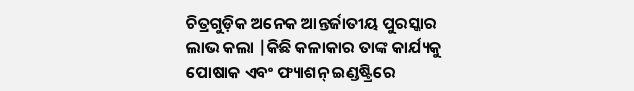ଚିତ୍ରଗୁଡ଼ିକ ଅନେକ ଆନ୍ତର୍ଜାତୀୟ ପୁରସ୍କାର ଲାଭ କଲା |କିଛି କଳାକାର ତାଙ୍କ କାର୍ଯ୍ୟକୁ ପୋଷାକ ଏବଂ ଫ୍ୟାଶନ୍ ଇଣ୍ଡଷ୍ଟ୍ରିରେ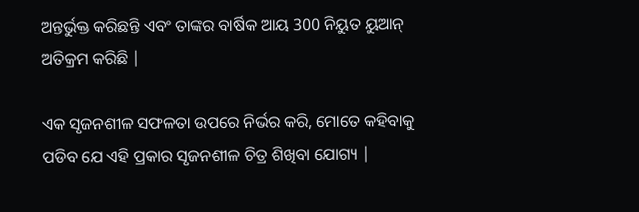ଅନ୍ତର୍ଭୁକ୍ତ କରିଛନ୍ତି ଏବଂ ତାଙ୍କର ବାର୍ଷିକ ଆୟ 300 ନିୟୁତ ୟୁଆନ୍ ଅତିକ୍ରମ କରିଛି |

ଏକ ସୃଜନଶୀଳ ସଫଳତା ଉପରେ ନିର୍ଭର କରି, ମୋତେ କହିବାକୁ ପଡିବ ଯେ ଏହି ପ୍ରକାର ସୃଜନଶୀଳ ଚିତ୍ର ଶିଖିବା ଯୋଗ୍ୟ |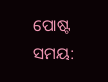ପୋଷ୍ଟ ସମୟ: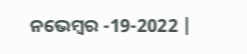ନଭେମ୍ବର -19-2022 |